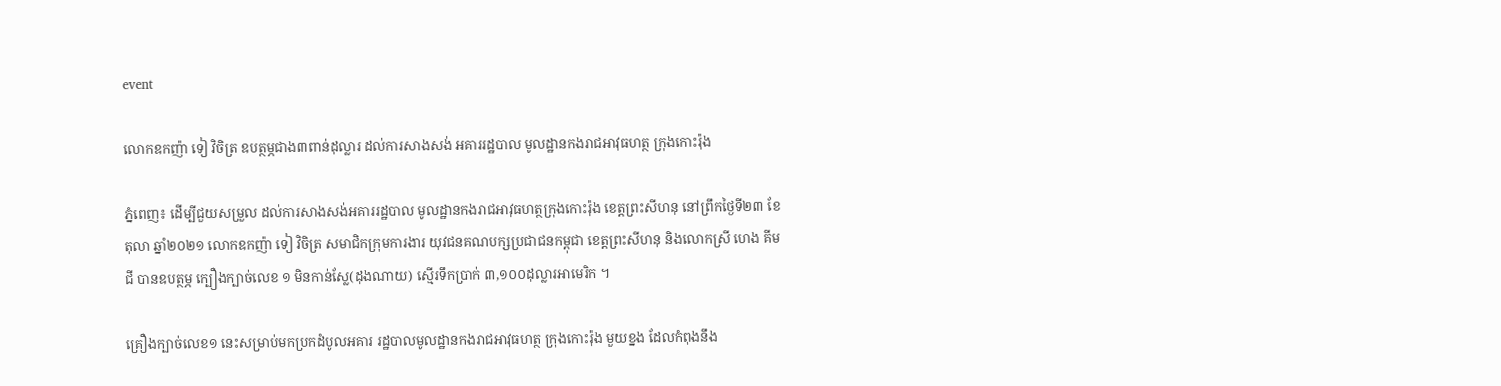event

លោកឧកញ៉ា ទៀ វិចិត្រ ឧបត្ថម្ភជាង៣ពាន់ដុល្លារ ដល់ការសាងសង់ អគាររដ្ឋបាល មូលដ្ឋានកងរាជអាវុធហត្ថ ក្រុងកោះរ៉ុង

ភ្នំពេញ៖ ដើម្បីជួយសម្រួល ដល់ការសាងសង់អគាររដ្ឋបាល មូលដ្ឋានកងរាជអាវុធហត្ថក្រុងកោះរ៉ុង ខេត្តព្រះសីហនុ នៅព្រឹកថ្ងៃទី២៣ ខែតុលា ឆ្នាំ២០២១ លោកឧកញ៉ា ទៀ វិចិត្រ សមាជិកក្រុមការងារ យុវជនគណបក្សប្រជាជនកម្ពុជា ខេត្តព្រះសីហនុ និងលោកស្រី ហេង គីមជី បានឧបត្ថម្ភ ក្បឿងក្បាច់លេខ ១ មិនកាន់ស្លែ(ដុងណាយ) ស្មើរទឹកប្រាក់ ៣,១០០ដុល្លារអាមេរិក ។

គ្រឿងក្បាច់លេខ១ នេះសម្រាប់មកប្រកដំបូលអគារ រដ្ឋបាលមូលដ្ឋានកងរាជអាវុធហត្ថ ក្រុងកោះរ៉ុង មួយខ្នង ដែលកំពុងនឹង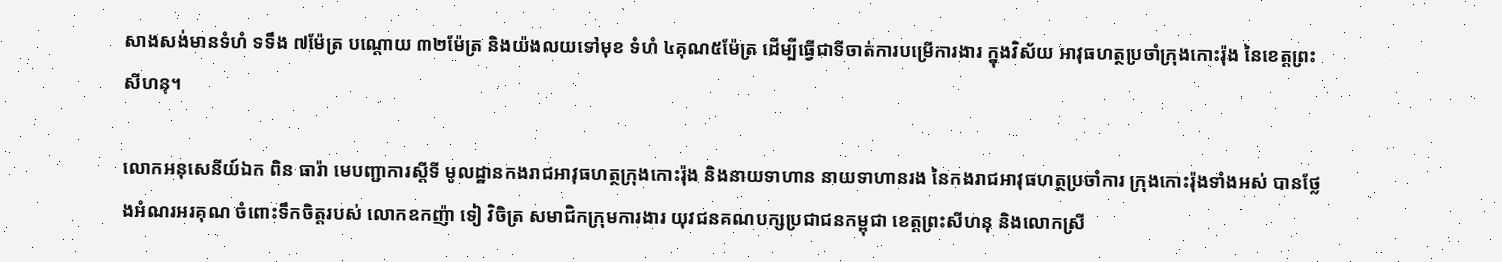សាងសង់មានទំហំ ទទឹង ៧ម៉ែត្រ បណ្តោយ ៣២ម៉ែត្រ និងយ៉ងលយទៅមុខ ទំហំ ៤គុណ៥ម៉ែត្រ ដើម្បីធ្វើជាទីចាត់ការបម្រើការងារ ក្នុងវិស័យ អាវុធហត្ថប្រចាំក្រុងកោះរ៉ុង នៃខេត្តព្រះសីហនុ។

លោកអនុសេនីយ៍ឯក ពិន ធារ៉ា មេបញ្ជាការស្តីទី មូលដ្ឋានកងរាជអាវុធហត្ថក្រុងកោះរ៉ុង និងនាយទាហាន នាយទាហានរង នៃកងរាជអាវុធហត្ថប្រចាំការ ក្រុងកោះរ៉ុងទាំងអស់ បានថ្លែងអំណរអរគុណ ចំពោះទឹកចិត្តរបស់ លោកឧកញ៉ា ទៀ វិចិត្រ សមាជិកក្រុមការងារ យុវជនគណបក្សប្រជាជនកម្ពុជា ខេត្តព្រះសីហនុ និងលោកស្រី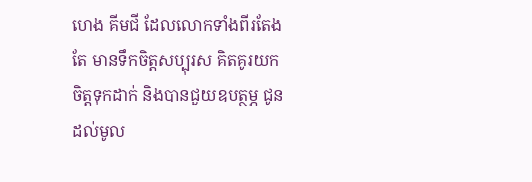ហេង គីមជី ដែលលោកទាំងពីរតែងតែ មានទឹកចិត្តសប្បុរស គិតគូរយកចិត្តទុកដាក់ និងបានជួយឧបត្ថម្ភ ជូនដល់មូល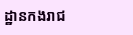ដ្ឋានកងរាជ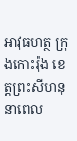អាវុធហត្ថ ក្រុងកោះរ៉ុង ខេត្តព្រះសីហនុ នាពេល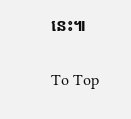នេះ៕

To Top